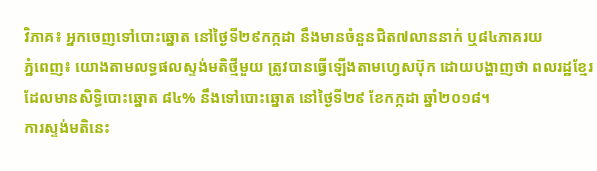វិភាគ៖ អ្នកចេញទៅបោះឆ្នោត នៅថ្ងៃទី២៩កក្កដា នឹងមានចំនួនជិត៧លាននាក់ ឬ៨៤ភាគរយ
ភ្នំពេញ៖ យោងតាមលទ្ធផលស្ទង់មតិថ្មីមួយ ត្រូវបានធ្វើឡើងតាមហ្វេសប៊ុក ដោយបង្ហាញថា ពលរដ្ឋខ្មែរ ដែលមានសិទ្ធិបោះឆ្នោត ៨៤% នឹងទៅបោះឆ្នោត នៅថ្ងៃទី២៩ ខែកក្កដា ឆ្នាំ២០១៨។
ការស្ទង់មតិនេះ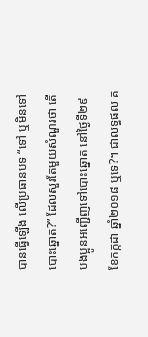បានធ្វើឡើង លើប្រធានបទ “ទៅ ឬមិនទៅបោះឆ្នោត?” ដែលសួរតែមួយសំណួរថា តើបងប្អូនអញ្ជើញទៅបោះឆ្នោត នៅថ្ងៃទី២៩ ខែកក្កដា ឆ្នាំ២០១៨ ឬទេ?។ ជាលទ្ធផល គ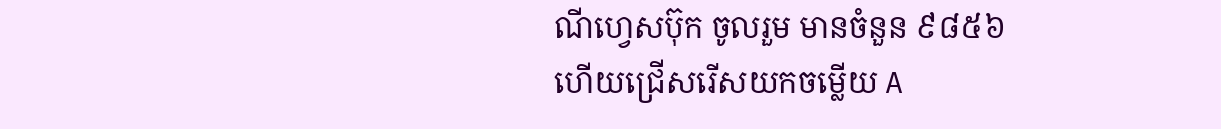ណីហ្វេសប៊ុក ចូលរួម មានចំនួន ៩៨៥៦ ហើយជ្រើសរើសយកចម្លើយ A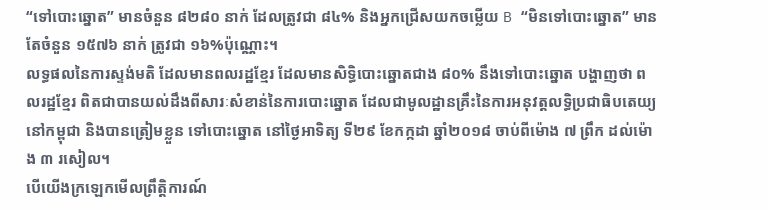“ទៅបោះឆ្នោត” មានចំនួន ៨២៨០ នាក់ ដែលត្រូវជា ៨៤% និងអ្នកជ្រើសយកចម្លើយ B “មិនទៅបោះឆ្នោត” មានតែចំនួន ១៥៧៦ នាក់ ត្រូវជា ១៦%ប៉ុណ្ណោះ។
លទ្ធផលនៃការស្ទង់មតិ ដែលមានពលរដ្ឋខ្មែរ ដែលមានសិទ្ធិបោះឆ្នោតជាង ៨០% នឹងទៅបោះឆ្នោត បង្ហាញថា ពលរដ្ឋខ្មែរ ពិតជាបានយល់ដឹងពីសារៈសំខាន់នៃការបោះឆ្នោត ដែលជាមូលដ្ឋានគ្រឹះនៃការអនុវត្តលទ្ធិប្រជាធិបតេយ្យនៅកម្ពុជា និងបានត្រៀមខ្លួន ទៅបោះឆ្នោត នៅថ្ងៃអាទិត្យ ទី២៩ ខែកក្កដា ឆ្នាំ២០១៨ ចាប់ពីម៉ោង ៧ ព្រឹក ដល់ម៉ោង ៣ រសៀល។
បើយើងក្រឡេកមើលព្រឹត្តិការណ៍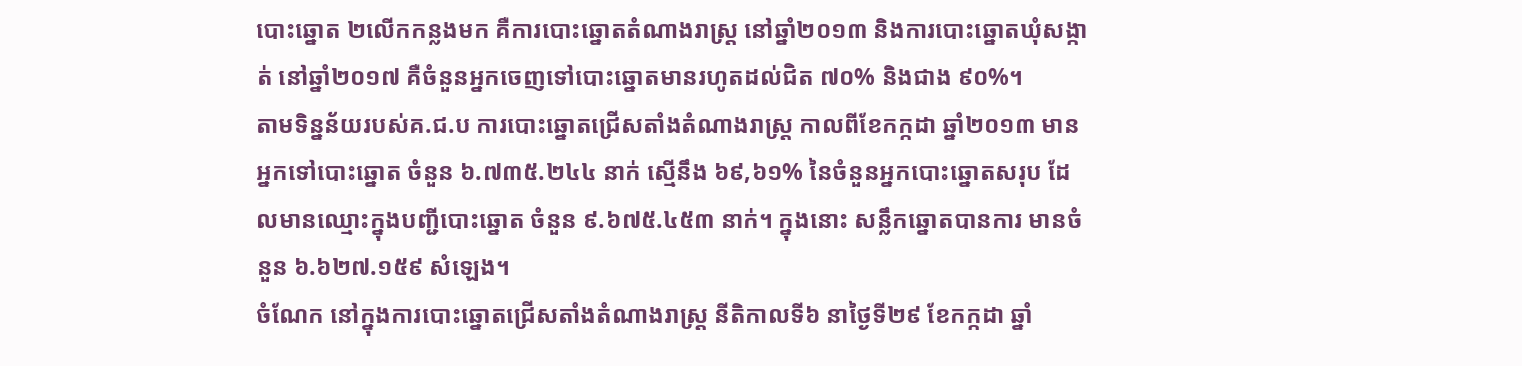បោះឆ្នោត ២លើកកន្លងមក គឺការបោះឆ្នោតតំណាងរាស្ត្រ នៅឆ្នាំ២០១៣ និងការបោះឆ្នោតឃុំសង្កាត់ នៅឆ្នាំ២០១៧ គឺចំនួនអ្នកចេញទៅបោះឆ្នោតមានរហូតដល់ជិត ៧០% និងជាង ៩០%។
តាមទិន្នន័យរបស់គ.ជ.ប ការបោះឆ្នោតជ្រើសតាំងតំណាងរាស្ត្រ កាលពីខែកក្កដា ឆ្នាំ២០១៣ មានអ្នកទៅបោះឆ្នោត ចំនួន ៦.៧៣៥.២៤៤ នាក់ ស្មើនឹង ៦៩,៦១% នៃចំនួនអ្នកបោះឆ្នោតសរុប ដែលមានឈ្មោះក្នុងបញ្ជីបោះឆ្នោត ចំនួន ៩.៦៧៥.៤៥៣ នាក់។ ក្នុងនោះ សន្លឹកឆ្នោតបានការ មានចំនួន ៦.៦២៧.១៥៩ សំឡេង។
ចំណែក នៅក្នុងការបោះឆ្នោតជ្រើសតាំងតំណាងរាស្ត្រ នីតិកាលទី៦ នាថ្ងៃទី២៩ ខែកក្កដា ឆ្នាំ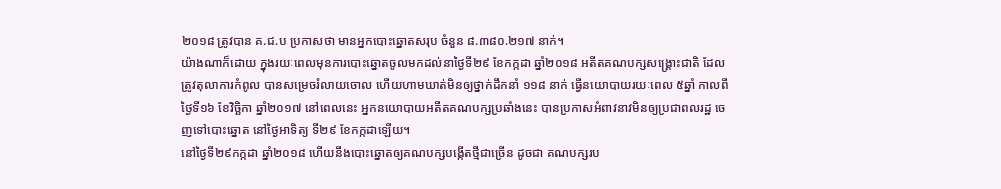២០១៨ ត្រូវបាន គ.ជ.ប ប្រកាសថា មានអ្នកបោះឆ្នោតសរុប ចំនួន ៨.៣៨០.២១៧ នាក់។
យ៉ាងណាក៏ដោយ ក្នុងរយៈពេលមុនការបោះឆ្នោតចូលមកដល់នាថ្ងៃទី២៩ ខែកក្កដា ឆ្នាំ២០១៨ អតីតគណបក្សសង្គ្រោះជាតិ ដែលត្រូវតុលាការកំពូល បានសម្រេចរំលាយចោល ហើយហាមឃាត់មិនឲ្យថ្នាក់ដឹកនាំ ១១៨ នាក់ ធ្វើនយោបាយរយៈពេល ៥ឆ្នាំ កាលពីថ្ងៃទី១៦ ខែវិច្ឆិកា ឆ្នាំ២០១៧ នៅពេលនេះ អ្នកនយោបាយអតីតគណបក្សប្រឆាំងនេះ បានប្រកាសអំពាវនាវមិនឲ្យប្រជាពលរដ្ឋ ចេញទៅបោះឆ្នោត នៅថ្ងៃអាទិត្យ ទី២៩ ខែកក្កដាឡើយ។
នៅថ្ងៃទី២៩កក្កដា ឆ្នាំ២០១៨ ហើយនឹងបោះឆ្នោតឲ្យគណបក្សបង្កើតថ្មីជាច្រើន ដូចជា គណបក្សរប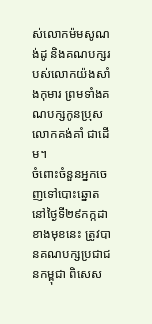ស់លោកម៉មសូណង់ដូ និងគណបក្សរបស់លោកយ៉ងសាំងកុមារ ព្រមទាំងគណបក្សកូនប្រុសលោកគង់គាំ ជាដើម។
ចំពោះចំនួនអ្នកចេញទៅបោះឆ្នោត នៅថ្ងៃទី២៩កក្កដាខាងមុខនេះ ត្រូវបានគណបក្សប្រជាជនកម្ពុជា ពិសេស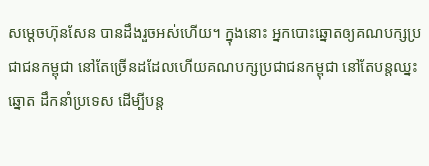សម្តេចហ៊ុនសែន បានដឹងរួចអស់ហើយ។ ក្នុងនោះ អ្នកបោះឆ្នោតឲ្យគណបក្សប្រជាជនកម្ពុជា នៅតែច្រើនដដែលហើយគណបក្សប្រជាជនកម្ពុជា នៅតែបន្តឈ្នះឆ្នោត ដឹកនាំប្រទេស ដើម្បីបន្ត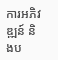ការអភិវឌ្ឍន៍ និងប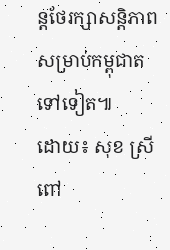ន្តថែរក្សាសន្តិភាព សម្រាប់កម្ពុជាតទៅទៀត៕
ដោយ៖ សុខ ស្រីពៅ